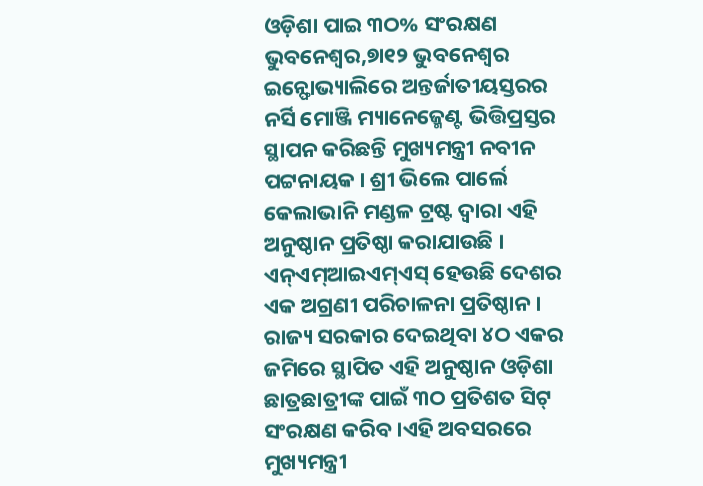ଓଡ଼ିଶା ପାଇ ୩ଠ% ସଂରକ୍ଷଣ
ଭୁବନେଶ୍ୱର,୭ା୧୨ ଭୁବନେଶ୍ୱର ଇନ୍ଫୋଭ୍ୟାଲିରେ ଅନ୍ତର୍ଜାତୀୟସ୍ତରର ନର୍ସି ମୋଞ୍ଜି ମ୍ୟାନେଜ୍ମେଣ୍ଟ ଭିତ୍ତିପ୍ରସ୍ତର ସ୍ଥାପନ କରିଛନ୍ତି ମୁଖ୍ୟମନ୍ତ୍ରୀ ନବୀନ ପଟ୍ଟନାୟକ । ଶ୍ରୀ ଭିଲେ ପାର୍ଲେ କେଲାଭାନି ମଣ୍ଡଳ ଟ୍ରଷ୍ଟ ଦ୍ୱାରା ଏହି ଅନୁଷ୍ଠାନ ପ୍ରତିଷ୍ଠା କରାଯାଉଛି । ଏନ୍ଏମ୍ଆଇଏମ୍ଏସ୍ ହେଉଛି ଦେଶର ଏକ ଅଗ୍ରଣୀ ପରିଚାଳନା ପ୍ରତିଷ୍ଠାନ । ରାଜ୍ୟ ସରକାର ଦେଇଥିବା ୪ଠ ଏକର ଜମିରେ ସ୍ଥାପିତ ଏହି ଅନୁଷ୍ଠାନ ଓଡ଼ିଶା ଛାତ୍ରଛାତ୍ରୀଙ୍କ ପାଇଁ ୩ଠ ପ୍ରତିଶତ ସିଟ୍ ସଂରକ୍ଷଣ କରିବ ।ଏହି ଅବସରରେ ମୁଖ୍ୟମନ୍ତ୍ରୀ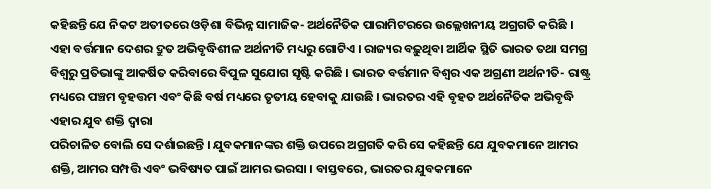କହିଛନ୍ତି ଯେ ନିକଟ ଅତୀତରେ ଓଡ଼ିଶା ବିଭିନ୍ନ ସାମାଜିକ- ଅର୍ଥନୈତିକ ପାରାମିଟରରେ ଉଲ୍ଲେଖନୀୟ ଅଗ୍ରଗତି କରିଛି । ଏହା ବର୍ତ୍ତମାନ ଦେଶର ଦ୍ରୁତ ଅଭିବୃଦ୍ଧିଶୀଳ ଅର୍ଥନୀତି ମଧ୍ୟରୁ ଗୋଟିଏ । ରାଜ୍ୟର ବଢ଼ୁଥିବା ଆର୍ଥିକ ସ୍ଥିତି ଭାରତ ତଥା ସମଗ୍ର ବିଶ୍ୱରୁ ପ୍ରତିଭାଙ୍କୁ ଆକର୍ଷିତ କରିବାରେ ବିପୁଳ ସୁଯୋଗ ସୃଷ୍ଟି କରିଛି । ଭାରତ ବର୍ତ୍ତମାନ ବିଶ୍ୱର ଏକ ଅଗ୍ରଣୀ ଅର୍ଥନୀତି- ରାଷ୍ଟ୍ର ମଧ୍ୟରେ ପଞ୍ଚମ ବୃହତ୍ତମ ଏବଂ କିଛି ବର୍ଷ ମଧ୍ୟରେ ତୃତୀୟ ହେବାକୁ ଯାଉଛି । ଭାରତର ଏହି ବୃହତ ଅର୍ଥନୈତିକ ଅଭିବୃଦ୍ଧି ଏହାର ଯୁବ ଶକ୍ତି ଦ୍ୱାରା
ପରିଚାଳିତ ବୋଲି ସେ ଦର୍ଶାଇଛନ୍ତି । ଯୁବକମାନଙ୍କର ଶକ୍ତି ଉପରେ ଅଗ୍ରଗତି କରି ସେ କହିଛନ୍ତି ଯେ ଯୁବକମାନେ ଆମର ଶକ୍ତି, ଆମର ସମ୍ପତ୍ତି ଏବଂ ଭବିଷ୍ୟତ ପାଇଁ ଆମର ଭରସା । ବାସ୍ତବରେ, ଭାରତର ଯୁବକମାନେ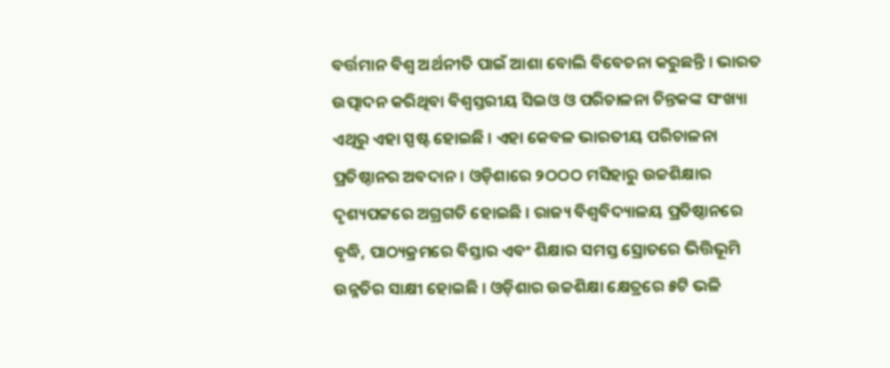ବର୍ତ୍ତମାନ ବିଶ୍ୱ ଅର୍ଥନୀତି ପାଇଁ ଆଶା ବୋଲି ବିବେଚନା କରୁଛନ୍ତି । ଭାରତ ଉତ୍ପାଦନ କରିଥିବା ବିଶ୍ୱସ୍ତରୀୟ ସିଇଓ ଓ ପରିଚାଳନା ଚିନ୍ତକଙ୍କ ସଂଖ୍ୟା ଏଥିରୁ ଏହା ସ୍ପଷ୍ଟ ହୋଇଛି । ଏହା କେବଳ ଭାରତୀୟ ପରିଚାଳନା ପ୍ରତିଷ୍ଠାନର ଅବଦାନ । ଓଡ଼ିଶାରେ ୨ଠଠଠ ମସିହାରୁ ଉଚ୍ଚଶିକ୍ଷାର ଦୃଶ୍ୟପଟ୍ଟରେ ଅଗ୍ରଗତି ହୋଇଛି । ରାଜ୍ୟ ବିଶ୍ୱବିଦ୍ୟାଳୟ ପ୍ରତିଷ୍ଠାନରେ ବୃଦ୍ଧି, ପାଠ୍ୟକ୍ରମରେ ବିସ୍ତାର ଏବଂ ଶିକ୍ଷାର ସମସ୍ତ ସ୍ରୋତରେ ଭିତ୍ତିଭୂମି ଉନ୍ନତିର ସାକ୍ଷୀ ହୋଇଛି । ଓଡ଼ିଶାର ଉଚ୍ଚଶିକ୍ଷା କ୍ଷେତ୍ରରେ ୫ଟି ଭଳି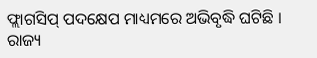ଫ୍ଲାଗସିପ୍ ପଦକ୍ଷେପ ମାଧ୍ୟମରେ ଅଭିବୃଦ୍ଧି ଘଟିଛି । ରାଜ୍ୟ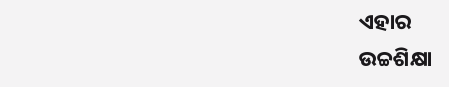ଏହାର
ଉଚ୍ଚଶିକ୍ଷା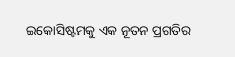ଇକୋସିଷ୍ଟମକୁ ଏକ ନୂତନ ପ୍ରଗତିର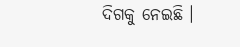ଦିଗକୁ ନେଇଛି ।